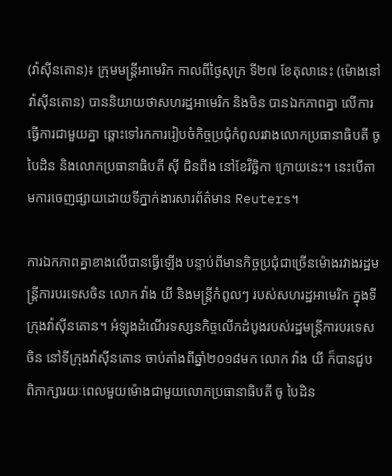(វ៉ាស៊ីនតោន)៖ ក្រុមមន្ត្រីអាមេរិក កាលពីថ្ងៃសុក្រ ទី២៧ ខែតុលានេះ (ម៉ោងនៅវ៉ាស៊ីនតោន) បាននិយាយថាសហរដ្ឋអាមេរិក និងចិន បានឯកភាពគ្នា លើការធ្វើការជាមួយគ្នា ឆ្ពោះទៅរកការរៀបចំកិច្ចប្រជុំកំពូលរវាងលោកប្រធានាធិបតី ចូ បៃដិន និងលោកប្រធានាធិបតី ស៊ី ជិនពីង នៅខែវិច្ឆិកា ក្រោយនេះ។ នេះបើតាមការចេញផ្សាយដោយទីភ្នាក់ងារសារព័ត៌មាន Reuters។

ការឯកភាពគ្នាខាងលើបានធ្វើឡើង បន្ទាប់ពីមានកិច្ចប្រជុំជាច្រើនម៉ោងរវាងរដ្ឋមន្ត្រីការបរទេសចិន លោក វ៉ាង យី និងមន្ត្រីកំពូលៗ របស់សហរដ្ឋអាមេរិក ក្នុងទីក្រុងវ៉ាស៊ីនតោន។ អំឡុងដំណើរទស្សនកិច្ចលើកដំបូងរបស់រដ្ឋមន្ត្រីការបរទេសចិន នៅទីក្រុងវ៉ាស៊ីនតោន ចាប់តាំងពីឆ្នាំ២០១៨មក លោក វ៉ាង យី ក៏បានជួបពិភាក្សារយៈពេលមួយម៉ោងជាមួយលោកប្រធានាធិបតី ចូ បៃដិន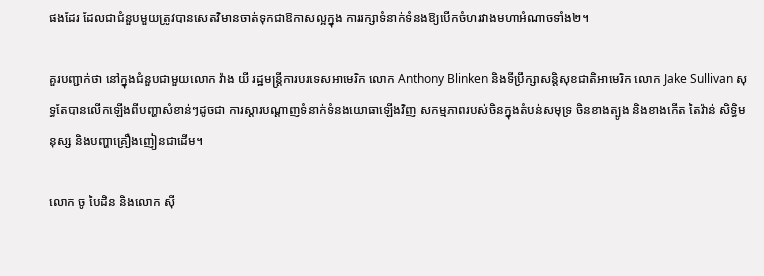ផងដែរ ដែលជាជំនួបមួយត្រូវបានសេតវិមានចាត់ទុកជាឱកាសល្អក្នុង ការរក្សាទំនាក់ទំនងឱ្យបើកចំហរវាងមហាអំណាចទាំង២។

គួរបញ្ជាក់ថា នៅក្នុងជំនួបជាមួយលោក វ៉ាង យី រដ្ឋមន្ត្រីការបរទេសអាមេរិក លោក Anthony Blinken និងទីប្រឹក្សាសន្តិសុខជាតិអាមេរិក លោក Jake Sullivan សុទ្ធតែបានលើកឡើងពីបញ្ហាសំខាន់ៗដូចជា ការស្ដារបណ្ដាញទំនាក់ទំនងយោធាឡើងវិញ សកម្មភាពរបស់ចិនក្នុងតំបន់សមុទ្រ ចិនខាងត្បូង និងខាងកើត តៃវ៉ាន់ សិទ្ធិមនុស្ស និងបញ្ហាគ្រឿងញៀនជាដើម។

លោក ចូ បៃដិន និងលោក ស៊ី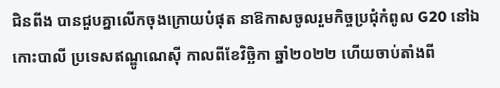ជិនពីង បានជួបគ្នាលើកចុងក្រោយបំផុត នាឱកាសចូលរួមកិច្ចប្រជុំកំពូល G20 នៅឯកោះបាលី ប្រទេសឥណ្ឌូណេស៊ី កាលពីខែវិច្ឆិកា ឆ្នាំ២០២២ ហើយចាប់តាំងពី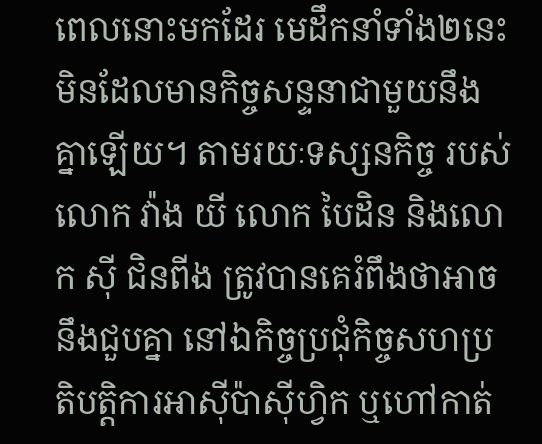ពេលនោះមកដែរ មេដឹកនាំទាំង២នេះមិនដែលមានកិច្ចសន្ទនាជាមួយនឹងគ្នាឡើយ។ តាមរយៈទស្សនកិច្ច របស់លោក វ៉ាង យី លោក បៃដិន និងលោក ស៊ី ជិនពីង ត្រូវបានគេរំពឹងថាអាចនឹងជួបគ្នា នៅឯកិច្ចប្រជុំកិច្ចសហប្រតិបត្តិការអាស៊ីប៉ាស៊ីហ្វិក ឬហៅកាត់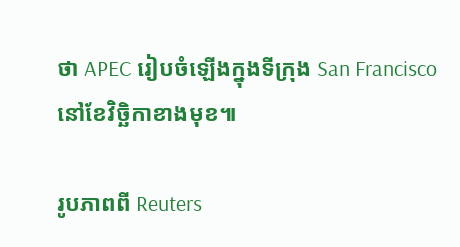ថា APEC រៀបចំឡើងក្នុងទីក្រុង San Francisco នៅខែវិច្ឆិកាខាងមុខ៕

រូបភាពពី Reuters